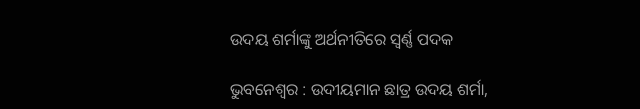ଉଦୟ ଶର୍ମାଙ୍କୁ ଅର୍ଥନୀତିରେ ସ୍ବର୍ଣ୍ଣ ପଦକ

ଭୁବନେଶ୍ବର : ଉଦୀୟମାନ ଛାତ୍ର ଉଦୟ ଶର୍ମା,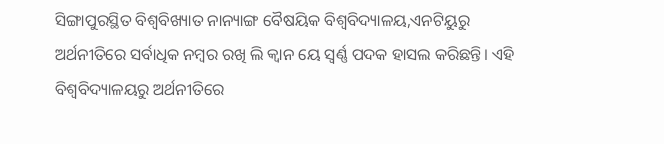ସିଙ୍ଗାପୁରସ୍ଥିତ ବିଶ୍ୱବିଖ୍ୟାତ ନାନ୍ୟାଙ୍ଗ ବୈଷୟିକ ବିଶ୍ୱବିଦ୍ୟାଳୟ,ଏନଟିୟୁରୁ ଅର୍ଥନୀତିରେ ସର୍ବାଧିକ ନମ୍ବର ରଖି ଲି କ୍ୱାନ ୟେ ସ୍ୱର୍ଣ୍ଣ ପଦକ ହାସଲ କରିଛନ୍ତି। ଏହି ବିଶ୍ୱବିଦ୍ୟାଳୟରୁ ଅର୍ଥନୀତିରେ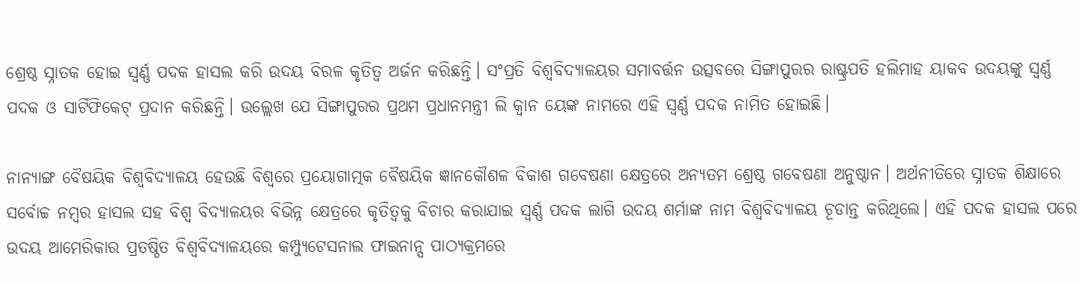ଶ୍ରେଷ୍ଠ ସ୍ନାତକ ହୋଇ ସ୍ୱର୍ଣ୍ଣ ପଦକ ହାସଲ କରି ଉଦୟ ବିରଳ କୃତିତ୍ୱ ଅର୍ଜନ କରିଛନ୍ତି। ସଂପ୍ରତି ବିଶ୍ୱବିଦ୍ୟାଳୟର ସମାବର୍ତ୍ତନ ଉତ୍ସବରେ ସିଙ୍ଗାପୁରର ରାଷ୍ଟ୍ରପତି ହଲିମାହ ୟାକବ ଉଦୟଙ୍କୁ ସ୍ୱର୍ଣ୍ଣ ପଦକ ଓ ସାର୍ଟିଫିକେଟ୍ ପ୍ରଦାନ କରିଛନ୍ତି। ଉଲ୍ଲେଖ ଯେ ସିଙ୍ଗାପୁରର ପ୍ରଥମ ପ୍ରଧାନମନ୍ତ୍ରୀ ଲି କ୍ୱାନ ୟେଙ୍କ ନାମରେ ଏହି ସ୍ୱର୍ଣ୍ଣ ପଦକ ନାମିତ ହୋଇଛି।

ନାନ୍ୟାଙ୍ଗ ବୈଷୟିକ ବିଶ୍ୱବିଦ୍ୟାଳୟ ହେଉଛି ବିଶ୍ୱରେ ପ୍ରୟୋଗାତ୍ମକ ବୈଷୟିକ ଜ୍ଞାନକୌଶଳ ବିକାଶ ଗବେଷଣା କ୍ଷେତ୍ରରେ ଅନ୍ୟତମ ଶ୍ରେଷ୍ଠ ଗବେଷଣା ଅନୁଷ୍ଠାନ। ଅର୍ଥନୀତିରେ ସ୍ନାତକ ଶିକ୍ଷାରେ ସର୍ବୋଚ୍ଚ ନମ୍ବର ହାସଲ ସହ ବିଶ୍ୱ ବିଦ୍ୟାଳୟର ବିଭିନ୍ନ କ୍ଷେତ୍ରରେ କୃତିତ୍ୱକୁ ବିଚାର କରାଯାଇ ସ୍ୱର୍ଣ୍ଣ ପଦକ ଲାଗି ଉଦୟ ଶର୍ମାଙ୍କ ନାମ ବିଶ୍ୱବିଦ୍ୟାଳୟ ଚୂଡାନ୍ତ କରିଥିଲେ। ଏହି ପଦକ ହାସଲ ପରେ ଉଦୟ ଆମେରିକାର ପ୍ରତଷ୍ଠିତ ବିଶ୍ୱବିଦ୍ୟାଳୟରେ କମ୍ପ୍ୟୁଟେସନାଲ ଫାଇନାନ୍ସ ପାଠ୍ୟକ୍ରମରେ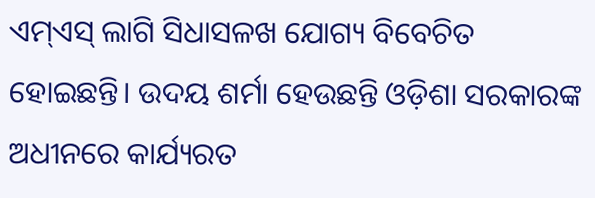ଏମ୍‌ଏସ୍ ଲାଗି ସିଧାସଳଖ ଯୋଗ୍ୟ ବିବେଚିତ ହୋଇଛନ୍ତି। ଉଦୟ ଶର୍ମା ହେଉଛନ୍ତି ଓଡ଼ିଶା ସରକାରଙ୍କ ଅଧୀନରେ କାର୍ଯ୍ୟରତ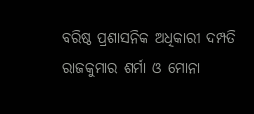ବରିଷ୍ଠ ପ୍ରଶାସନିକ ଅଧିକାରୀ ଦମ୍ପତି ରାଜକୁମାର ଶର୍ମା ଓ ମୋନା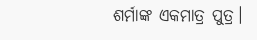ଶର୍ମାଙ୍କ ଏକମାତ୍ର ପୁତ୍ର।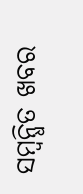ସମ୍ବନ୍ଧିତ ଖବର